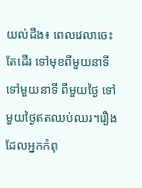យល់ដឹង៖ ពេលវេលាចេះតែដើរ ទៅមុខពីមួយនាទី ទៅមួយនាទី ពីមួយថ្ងៃ ទៅមួយថ្ងៃឥតឈប់ឈរ។រឿងដែលអ្នកកំពុ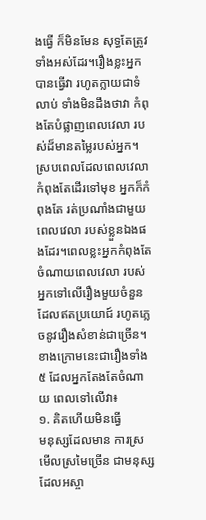ងធ្វើ ក៏មិនមែន សុទ្ធតែត្រូវទាំងអស់ដែរ។រឿងខ្លះអ្នកបានធ្វើវា រហូតក្លាយជាទំលាប់ ទាំងមិនដឹងថាវា កំពុងតែបំផ្លាញពេលវេលា របស់ដ៏មានតម្លៃរបស់អ្នក។
ស្របពេលដែលពេលវេលា កំពុងតែដើរទៅមុខ អ្នកក៏កំពុងតែ រត់ប្រណាំងជាមួយពេលវេលា របស់ខ្លួនឯងផងដែរ។ពេលខ្លះអ្នកកំពុងតែចំណាយពេលវេលា របស់អ្នកទៅលើរឿងមួយចំនួន ដែលឥតប្រយោជ៍ រហូតភ្លេចនូវរឿងសំខាន់ជាច្រើន។
ខាងក្រោមនេះជារឿងទាំង៥ ដែលអ្នកតែងតែចំណាយ ពេលទៅលើវា៖
១. គិតហើយមិនធ្វើ
មនុស្សដែលមាន ការស្រមើលស្រមៃច្រើន ជាមនុស្សដែលអស្ចា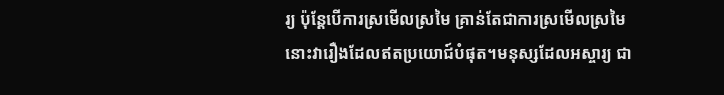រ្យ ប៉ុន្តែបើការស្រមើលស្រមៃ គ្រាន់តែជាការស្រមើលស្រមៃ នោះវារឿងដែលឥតប្រយោជ៍បំផុត។មនុស្សដែលអស្ចារ្យ ជា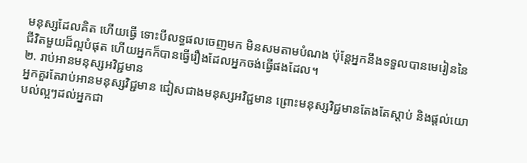មនុស្សដែលគិត ហើយធ្វើ ទោះបីលទ្ធផលចេញមក មិនសមតាមបំណង ប៉ុន្តែអ្នកនឹងទទួលបានមេរៀននៃ ជីវិតមួយដ៏ល្អបំផុត ហើយអ្នកក៏បានធ្វើរឿងដែលអ្នកចង់ធ្វើផងដែល។
២. រាប់អានមនុស្សអវិជ្ជមាន
អ្នកគួរតែរាប់អានមនុស្សវិជ្ជមាន ជៀសជាងមនុស្សអវិជ្ជមាន ព្រោះមនុស្សវិជ្ជមានតែងតែស្តាប់ និងផ្តល់យោបល់ល្អៗដល់អ្នកជា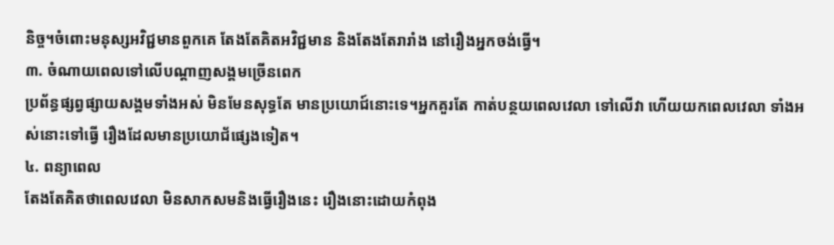និច្ច។ចំពោះមនុស្សអវិជ្ជមានពួកគេ តែងតែគិតអវិជ្ជមាន និងតែងតែរារាំង នៅរឿងអ្នកចង់ធ្វើ។
៣. ចំណាយពេលទៅលើបណ្តាញសង្គមច្រើនពេក
ប្រព័ន្ធផ្សព្វផ្សាយសង្គមទាំងអស់ មិនមែនសុទ្ធតែ មានប្រយោជ៍នោះទេ។អ្នកគួរតែ កាត់បន្ថយពេលវេលា ទៅលើវា ហើយយកពេលវេលា ទាំងអស់នោះទៅធ្វើ រឿងដែលមានប្រយោជ័ផ្សេងទៀត។
៤. ពន្យាពេល
តែងតែគិតថាពេលវេលា មិនសាកសមនិងធ្វើរឿងនេះ រឿងនោះដោយកំពុង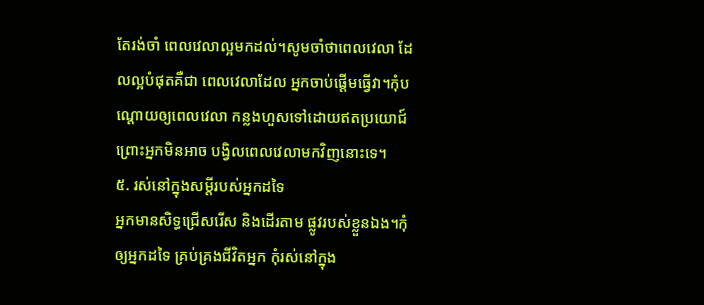តែរង់ចាំ ពេលវេលាល្អមកដល់។សូមចាំថាពេលវេលា ដែលល្អបំផុតគឺជា ពេលវេលាដែល អ្នកចាប់ផ្តើមធ្វើវា។កុំបណ្តោយឲ្យពេលវេលា កន្លងហួសទៅដោយឥតប្រយោជ៍ ព្រោះអ្នកមិនអាច បង្វិលពេលវេលាមកវិញនោះទេ។
៥. រស់នៅក្នុងសម្តីរបស់អ្នកដទៃ
អ្នកមានសិទ្ធជ្រើសរើស និងដើរតាម ផ្លូវរបស់ខ្លួនឯង។កុំឲ្យអ្នកដទៃ គ្រប់គ្រងជីវិតអ្នក កុំរស់នៅក្នុង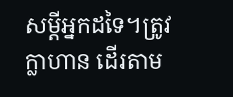សម្តីអ្នកដទៃ។ត្រូវក្លាហាន ដើរតាម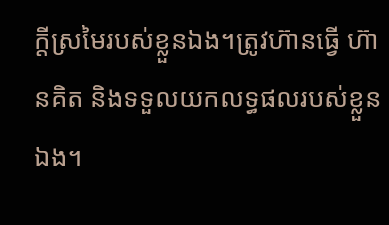ក្តីស្រមៃរបស់ខ្លួនឯង។ត្រូវហ៊ានធ្វើ ហ៊ានគិត និងទទួលយកលទ្ធផលរបស់ខ្លួនឯង។